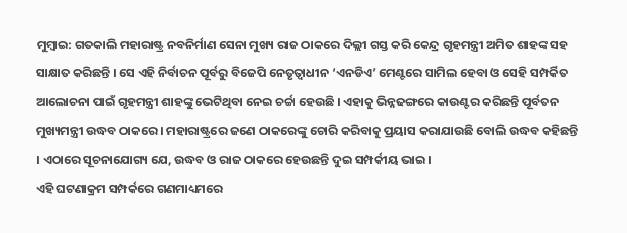ମୁମ୍ବାଇ: ଗତକାଲି ମହାରାଷ୍ଟ୍ର ନବନିର୍ମାଣ ସେନା ମୁଖ୍ୟ ରାଜ ଠାକରେ ଦିଲ୍ଲୀ ଗସ୍ତ କରି କେନ୍ଦ୍ର ଗୃହମନ୍ତ୍ରୀ ଅମିତ ଶାହଙ୍କ ସହ ସାକ୍ଷାତ କରିଛନ୍ତି । ସେ ଏହି ନିର୍ବାଚନ ପୂର୍ବରୁ ବିଜେପି ନେତୃତ୍ବାଧୀନ ‘ଏନଡିଏ’ ମେଣ୍ଟରେ ସାମିଲ ହେବା ଓ ସେହି ସମ୍ପର୍କିତ ଆଲୋଚନା ପାଇଁ ଗୃହମନ୍ତ୍ରୀ ଶାହଙ୍କୁ ଭେଟିଥିବା ନେଇ ଚର୍ଚ୍ଚା ହେଉଛି । ଏହାକୁ ଭିନ୍ନଢଙ୍ଗରେ କାଉଣ୍ଟର କରିଛନ୍ତି ପୂର୍ବତନ ମୁଖ୍ୟମନ୍ତ୍ରୀ ଉଦ୍ଧବ ଠାକରେ । ମହାରାଷ୍ଟ୍ରରେ ଜଣେ ଠାକରେଙ୍କୁ ଚୋରି କରିବାକୁ ପ୍ରୟାସ କରାଯାଉଛି ବୋଲି ଉଦ୍ଧବ କହିଛନ୍ତି । ଏଠାରେ ସୂଚନାଯୋଗ୍ୟ ଯେ, ଉଦ୍ଧବ ଓ ରାଜ ଠାକରେ ହେଉଛନ୍ତି ଦୁଇ ସମ୍ପର୍କୀୟ ଭାଇ ।
ଏହି ଘଟଣାକ୍ରମ ସମ୍ପର୍କରେ ଗଣମାଧ୍ୟମରେ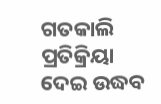ଗତକାଲି ପ୍ରତିକ୍ରିୟା ଦେଇ ଉଦ୍ଧବ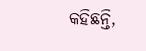କହିଛନ୍ତି,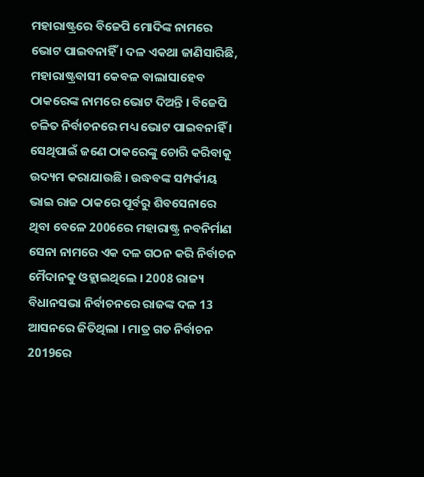ମହାରାଷ୍ଟ୍ରରେ ବିଜେପି ମୋଦିଙ୍କ ନାମରେ ଭୋଟ ପାଇବନାହିଁ । ଦଳ ଏକଥା ଜାଣିସାରିଛି, ମହାରାଷ୍ଟ୍ରବାସୀ କେବଳ ବାଲାସାହେବ ଠାକରେଙ୍କ ନାମରେ ଭୋଟ ଦିଅନ୍ତି । ବିଜେପି ଚଳିତ ନିର୍ବାଚନରେ ମଧ୍ୟ ଭୋଟ ପାଇବନାହିଁ । ସେଥିପାଇଁ ଜଣେ ଠାକରେଙ୍କୁ ଚୋରି କରିବାକୁ ଉଦ୍ୟମ କରାଯାଉଛି । ଉଦ୍ଧବଙ୍କ ସମ୍ପର୍କୀୟ ଭାଇ ରାଜ ଠାକରେ ପୂର୍ବରୁ ଶିବସେନାରେ ଥିବା ବେଳେ 2006ରେ ମହାରାଷ୍ଟ୍ର ନବନିର୍ମାଣ ସେନା ନାମରେ ଏକ ଦଳ ଗଠନ କରି ନିର୍ବାଚନ ମୈଦାନକୁ ଓହ୍ଲାଇଥିଲେ । 2008 ରାଜ୍ୟ ବିଧାନସଭା ନିର୍ବାଚନରେ ରାଜଙ୍କ ଦଳ 13 ଆସନରେ ଜିତିଥିଲା । ମାତ୍ର ଗତ ନିର୍ବାଚନ 2019ରେ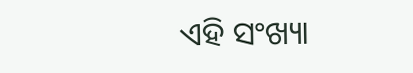ଏହି ସଂଖ୍ୟା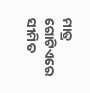ମାତ୍ର ଗୋଟିଏରେ ସୀମିତ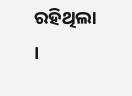ରହିଥିଲା ।